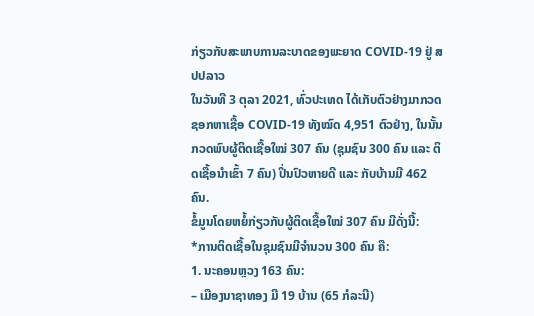ກ່ຽວກັບສະພາບການລະບາດຂອງພະຍາດ COVID-19 ຢູ່ ສປປລາວ
ໃນວັນທີ 3 ຕຸລາ 2021, ທົ່ວປະເທດ ໄດ້ເກັບຕົວຢ່າງມາກວດຊອກຫາເຊື້ອ COVID-19 ທັງໝົດ 4,951 ຕົວຢ່າງ, ໃນນັ້ນ ກວດພົບຜູ້ຕິດເຊື້ອໃໝ່ 307 ຄົນ (ຊຸມຊົນ 300 ຄົນ ແລະ ຕິດເຊື້ອນໍາເຂົ້າ 7 ຄົນ) ປິ່ນປົວຫາຍດີ ແລະ ກັບບ້ານມີ 462 ຄົນ.
ຂໍ້ມູນໂດຍຫຍໍ້ກ່ຽວກັບຜູ້ຕິດເຊື້ອໃໝ່ 307 ຄົນ ມີດັ່ງນີ້:
*ການຕິດເຊື້ອໃນຊຸມຊົນມີຈໍານວນ 300 ຄົນ ຄື:
1. ນະຄອນຫຼວງ 163 ຄົນ:
– ເມືອງນາຊາທອງ ມີ 19 ບ້ານ (65 ກໍລະນີ)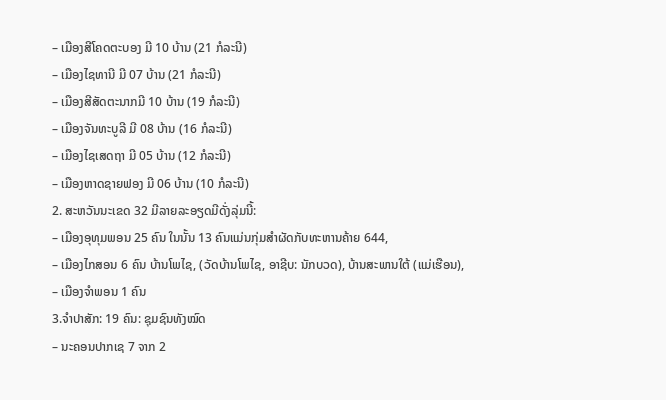– ເມືອງສີໂຄດຕະບອງ ມີ 10 ບ້ານ (21 ກໍລະນີ)
– ເມືອງໄຊທານີ ມີ 07 ບ້ານ (21 ກໍລະນີ)
– ເມືອງສີສັດຕະນາກມີ 10 ບ້ານ (19 ກໍລະນີ)
– ເມືອງຈັນທະບູລີ ມີ 08 ບ້ານ (16 ກໍລະນີ)
– ເມືອງໄຊເສດຖາ ມີ 05 ບ້ານ (12 ກໍລະນີ)
– ເມືອງຫາດຊາຍຟອງ ມີ 06 ບ້ານ (10 ກໍລະນີ)
2. ສະຫວັນນະເຂດ 32 ມີລາຍລະອຽດມີດັ່ງລຸ່ມນີ້:
– ເມືອງອຸທຸມພອນ 25 ຄົນ ໃນນັ້ນ 13 ຄົນແມ່ນກຸ່ມສໍາຜັດກັບທະຫານຄ້າຍ 644,
– ເມືອງໄກສອນ 6 ຄົນ ບ້ານໂພໄຊ, (ວັດບ້ານໂພໄຊ, ອາຊີບ: ນັກບວດ), ບ້ານສະພານໃຕ້ (ແມ່ເຮືອນ),
– ເມືອງຈຳພອນ 1 ຄົນ
3.ຈໍາປາສັກ: 19 ຄົນ: ຊຸມຊົນທັງໝົດ
– ນະຄອນປາກເຊ 7 ຈາກ 2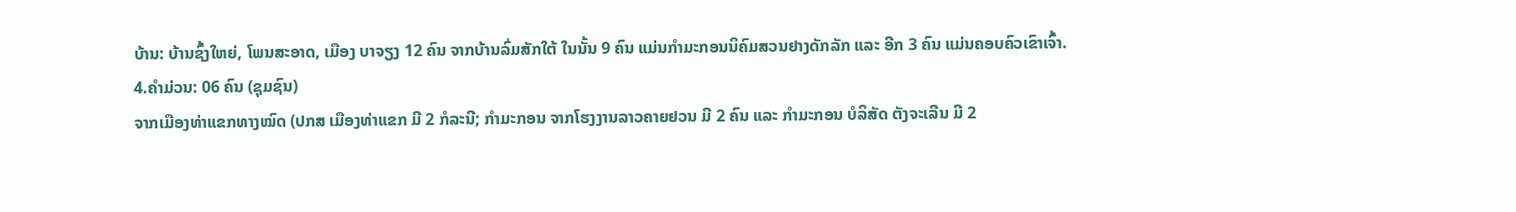ບ້ານ: ບ້ານຊົ້ງໃຫຍ່, ໂພນສະອາດ, ເມືອງ ບາຈຽງ 12 ຄົນ ຈາກບ້ານລົ່ມສັກໃຕ້ ໃນນັ້ນ 9 ຄົນ ແມ່ນກຳມະກອນນິຄົມສວນຢາງດັກລັກ ແລະ ອີກ 3 ຄົນ ແມ່ນຄອບຄົວເຂົາເຈົ້າ.
4.ຄຳມ່ວນ: 06 ຄົນ (ຊຸມຊົນ)
ຈາກເມືອງທ່າແຂກທາງໝົດ (ປກສ ເມືອງທ່າແຂກ ມີ 2 ກໍລະນີ; ກໍາມະກອນ ຈາກໂຮງງານລາວຄາຍຢວນ ມີ 2 ຄົນ ແລະ ກໍາມະກອນ ບໍລິສັດ ຕັງຈະເລີນ ມີ 2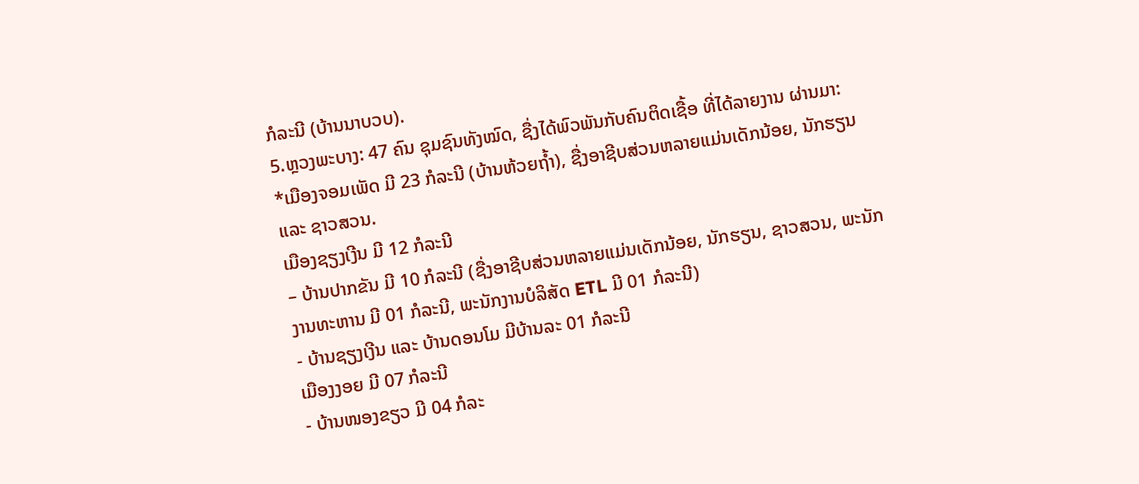ກໍລະນີ (ບ້ານນາບວບ).
5.ຫຼວງພະບາງ: 47 ຄົນ ຊຸມຊົນທັງໝົດ, ຊື່ງໄດ້ພົວພັນກັບຄົນຕິດເຊື້ອ ທີ່ໄດ້ລາຍງານ ຜ່ານມາ:
*ເມືອງຈອມເພັດ ມີ 23 ກໍລະນີ (ບ້ານຫ້ວຍຖໍ້າ), ຊື່ງອາຊີບສ່ວນຫລາຍແມ່ນເດັກນ້ອຍ, ນັກຮຽນ ແລະ ຊາວສວນ.
ເມືອງຊຽງເງີນ ມີ 12 ກໍລະນີ
– ບ້ານປາກຂັນ ມີ 10 ກໍລະນີ (ຊື່ງອາຊີບສ່ວນຫລາຍແມ່ນເດັກນ້ອຍ, ນັກຮຽນ, ຊາວສວນ, ພະນັກງານທະຫານ ມີ 01 ກໍລະນີ, ພະນັກງານບໍລິສັດ ETL ມີ 01 ກໍລະນີ)
- ບ້ານຊຽງເງີນ ແລະ ບ້ານດອນໂມ ມີບ້ານລະ 01 ກໍລະນີ
ເມືອງງອຍ ມີ 07 ກໍລະນີ
- ບ້ານໜອງຂຽວ ມີ 04 ກໍລະ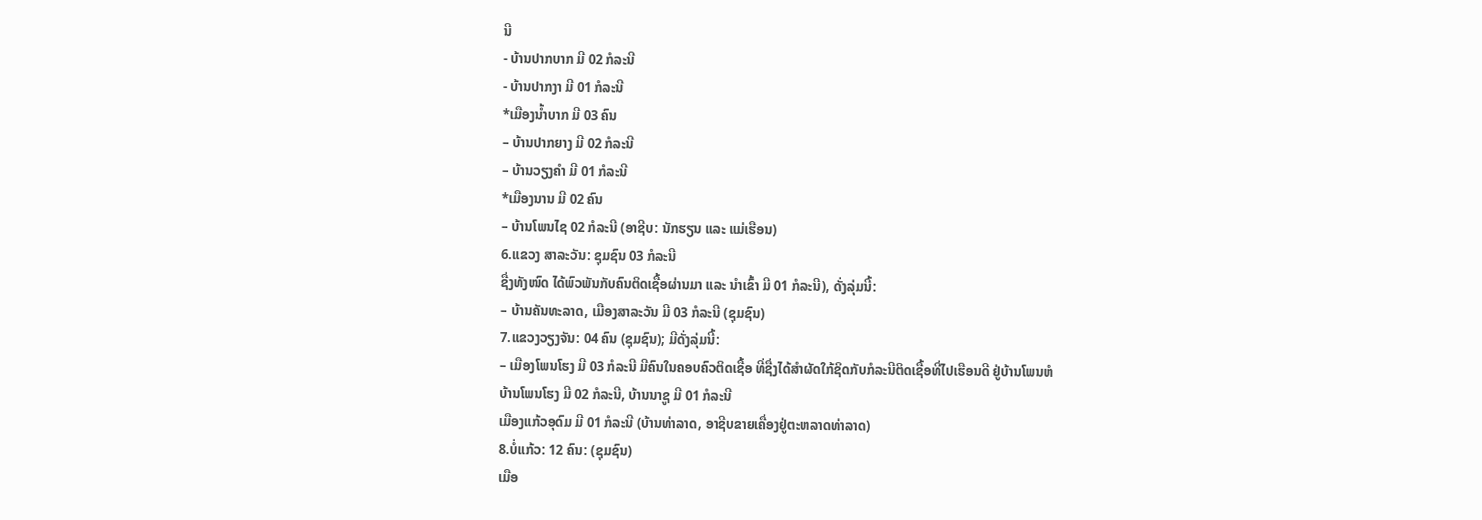ນີ
- ບ້ານປາກບາກ ມີ 02 ກໍລະນີ
- ບ້ານປາກງາ ມີ 01 ກໍລະນີ
*ເມືອງນໍ້າບາກ ມີ 03 ຄົນ
– ບ້ານປາກຍາງ ມີ 02 ກໍລະນີ
– ບ້ານວຽງຄໍາ ມີ 01 ກໍລະນີ
*ເມືອງນານ ມີ 02 ຄົນ
– ບ້ານໂພນໄຊ 02 ກໍລະນີ (ອາຊີບ: ນັກຮຽນ ແລະ ແມ່ເຮືອນ)
6.ແຂວງ ສາລະວັນ: ຊຸມຊົນ 03 ກໍລະນີ
ຊື່ງທັງໜົດ ໄດ້ພົວພັນກັບຄົນຕິດເຊື້ອຜ່ານມາ ແລະ ນໍາເຂົ້າ ມີ 01 ກໍລະນີ), ດັ່ງລຸ່ມນີ້:
– ບ້ານຄັນທະລາດ, ເມືອງສາລະວັນ ມີ 03 ກໍລະນີ (ຊຸມຊົນ)
7.ແຂວງວຽງຈັນ: 04 ຄົນ (ຊຸມຊົນ); ມີດັ່ງລຸ່ມນີ້:
– ເມືອງໂພນໂຮງ ມີ 03 ກໍລະນີ ມີຄົນໃນຄອບຄົວຕິດເຊື້ອ ທີ່ຊື່ງໄດ້ສໍາຜັດໃກ້ຊິດກັບກໍລະນີຕິດເຊື້ອທີ່ໄປເຮືອນດີ ຢູ່ບ້ານໂພນຫໍ
ບ້ານໂພນໂຮງ ມີ 02 ກໍລະນີ, ບ້ານນາຊູ ມີ 01 ກໍລະນີ
ເມືອງແກ້ວອຸດົມ ມີ 01 ກໍລະນີ (ບ້ານທ່າລາດ, ອາຊີບຂາຍເຄື່ອງຢູ່ຕະຫລາດທ່າລາດ)
8.ບໍ່ແກ້ວ: 12 ຄົນ: (ຊຸມຊົນ)
ເມືອ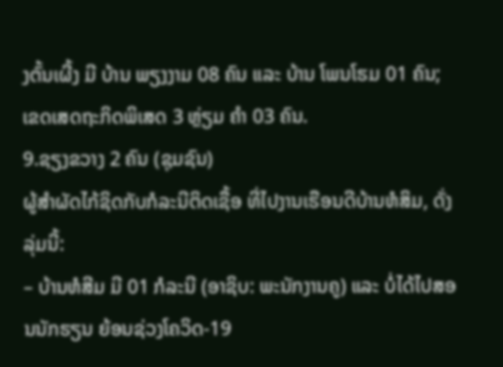ງຕົ້ນເຜີ້ງ ມີ ບ້ານ ພຽງງາມ 08 ຄົນ ແລະ ບ້ານ ໂພນໂຮມ 01 ຄົນ;
ເຂດເສດຖະກິດພິເສດ 3 ຫຼ່ຽມ ຄຳ 03 ຄົນ.
9.ຊຽງຂວາງ 2 ຄົນ (ຊຸມຊົນ)
ຜູ້ສຳຜັດໄກ້ຊິດກັບກໍລະນີຕິດເຊື້ອ ທີ່ໄປງານເຮືອນດີບ້ານຫໍສິມ, ດັ່ງລຸ່ມນີ້:
– ບ້ານຫໍສີມ ມີ 01 ກໍລະນີ (ອາຊິບ: ພະນັກງານຄູ) ແລະ ບໍ່ໄດ້ໄປສອນນັກຮຽນ ຍ້ອນຊ່ວງໂຄວິດ-19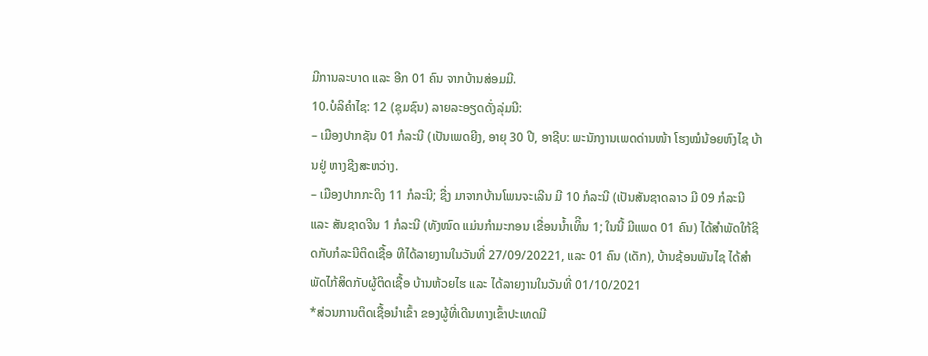ມີການລະບາດ ແລະ ອີກ 01 ຄົນ ຈາກບ້ານສ່ອມມີ.
10.ບໍລິຄໍາໄຊ: 12 (ຊຸມຊົນ) ລາຍລະອຽດດັ່ງລຸ່ມນີ:
– ເມືອງປາກຊັນ 01 ກໍລະນີ (ເປັນເພດຍີງ, ອາຍຸ 30 ປີ, ອາຊີບ: ພະນັກງານເພດດ່ານໜ້າ ໂຮງໝໍນ້ອຍຫົງໄຊ ບ້ານຢູ່ ຫາງຊີງສະຫວ່າງ.
– ເມືອງປາກກະດິງ 11 ກໍລະນີ; ຊື່ງ ມາຈາກບ້ານໂພນຈະເລີນ ມີ 10 ກໍລະນີ (ເປັນສັນຊາດລາວ ມີ 09 ກໍລະນີ ແລະ ສັນຊາດຈີນ 1 ກໍລະນີ (ທັງໜົດ ແມ່ນກຳມະກອນ ເຂື່ອນນໍ້າເທິີນ 1; ໃນນີ້ ມີແພດ 01 ຄົນ) ໄດ້ສຳພັດໃກ້ຊິດກັບກໍລະນີຕິດເຊື້ອ ທີໄດ້ລາຍງານໃນວັນທີ່ 27/09/20221, ແລະ 01 ຄົນ (ເດັກ), ບ້ານຊ້ອນພັນໄຊ ໄດ້ສໍາພັດໄກ້ສິດກັບຜູ້ຕິດເຊື້ອ ບ້ານຫ້ວຍໄຮ ແລະ ໄດ້ລາຍງານໃນວັນທີ່ 01/10/2021
*ສ່ວນການຕິດເຊື້ອນໍາເຂົ້າ ຂອງຜູ້ທີ່ເດີນທາງເຂົ້າປະເທດມີ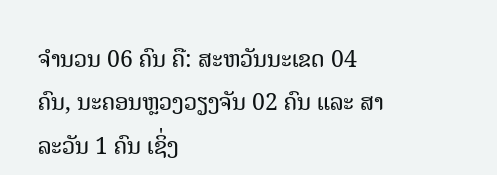ຈໍານວນ 06 ຄົນ ຄື: ສະຫວັນນະເຂດ 04 ຄົນ, ນະຄອນຫຼວງວຽງຈັນ 02 ຄົນ ແລະ ສາລະວັນ 1 ຄົນ ເຊິ່ງ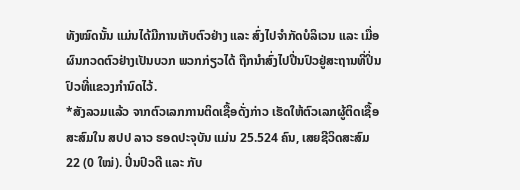ທັງໝົດນັ້ນ ແມ່ນໄດ້ມີການເກັບຕົວຢ່າງ ແລະ ສົ່ງໄປຈໍາກັດບໍລິເວນ ແລະ ເມື່ອຜົນກວດຕົວຢ່າງເປັນບວກ ພວກກ່ຽວໄດ້ ຖືກນຳສົ່ງໄປປີ່ນປົວຢູ່ສະຖານທີ່ປິ່ນປົວທີ່ແຂວງກໍານົດໄວ້.
*ສັງລວມແລ້ວ ຈາກຕົວເລກການຕິດເຊື້ອດັ່ງກ່າວ ເຮັດໃຫ້ຕົວເລກຜູ້ຕິດເຊື້ອສະສົມໃນ ສປປ ລາວ ຮອດປະຈຸບັນ ແມ່ນ 25.524 ຄົນ, ເສຍຊີວິດສະສົມ 22 (0 ໃໝ່). ປິ່ນປົວດີ ແລະ ກັບ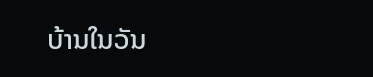ບ້ານໃນວັນ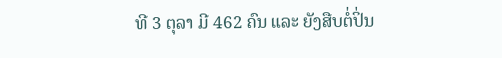ທີ 3 ຕຸລາ ມີ 462 ຄົນ ແລະ ຍັງສືບຕໍ່ປິ່ນ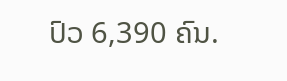ປົວ 6,390 ຄົນ.